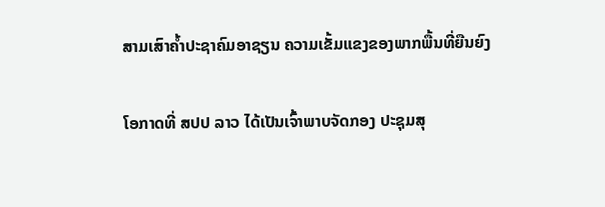ສາມເສົາຄ້ຳປະຊາຄົມອາຊຽນ ຄວາມເຂັ້ມແຂງຂອງພາກພື້ນທີ່ຍືນຍົງ

ໂອກາດທີ່ ສປປ ລາວ ໄດ້ເປັນເຈົ້າພາບຈັດກອງ ປະຊຸມສຸ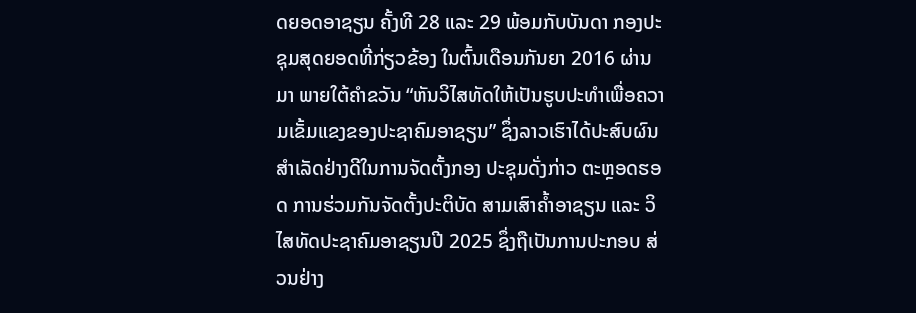ດຍອດອາຊຽນ ຄັ້ງທີ 28 ແລະ 29 ພ້ອມກັບບັນດາ ກອງປະຊຸມສຸດຍອດທີ່ກ່ຽວຂ້ອງ ໃນຕົ້ນເດືອນກັນຍາ 2016 ຜ່ານມາ ພາຍໃຕ້ຄຳຂວັນ “ຫັນວິໄສທັດໃຫ້ເປັນຮູບປະທຳເພື່ອຄວາມເຂັ້ມແຂງຂອງປະຊາຄົມອາຊຽນ” ຊຶ່ງລາວເຮົາໄດ້ປະສົບຜົນສຳເລັດຢ່າງດີໃນການຈັດຕັ້ງກອງ ປະຊຸມດັ່ງກ່າວ ຕະຫຼອດຮອດ ການຮ່ວມກັນຈັດຕັ້ງປະຕິບັດ ສາມເສົາຄ້ຳອາຊຽນ ແລະ ວິ ໄສທັດປະຊາຄົມອາຊຽນປີ 2025 ຊຶ່ງຖືເປັນການປະກອບ ສ່ວນຢ່າງ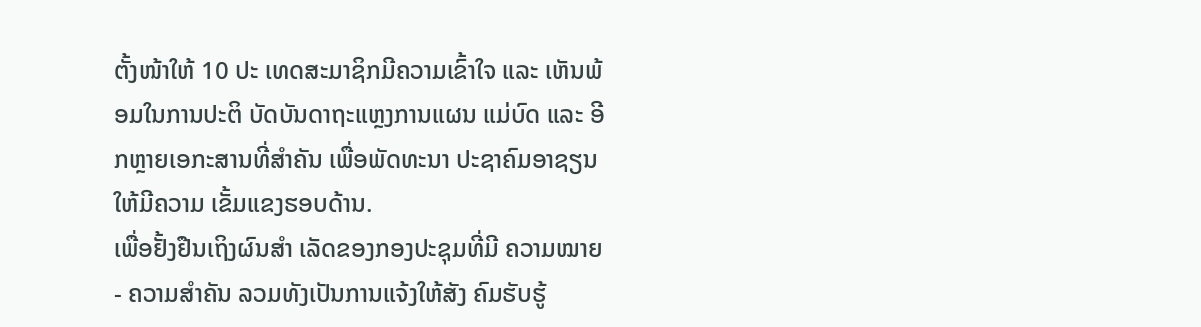ຕັ້ງໜ້າໃຫ້ 10 ປະ ເທດສະມາຊິກມີຄວາມເຂົ້າໃຈ ແລະ ເຫັນພ້ອມໃນການປະຕິ ບັດບັນດາຖະແຫຼງການແຜນ ແມ່ບົດ ແລະ ອີກຫຼາຍເອກະສານທີ່ສຳຄັນ ເພື່ອພັດທະນາ ປະຊາຄົມອາຊຽນ ໃຫ້ມີຄວາມ ເຂັ້ມແຂງຮອບດ້ານ.
ເພື່ອຢັ້ງຢືນເຖິງຜົນສຳ ເລັດຂອງກອງປະຊຸມທີ່ມີ ຄວາມໝາຍ - ຄວາມສຳຄັນ ລວມທັງເປັນການແຈ້ງໃຫ້ສັງ ຄົມຮັບຮູ້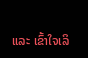ແລະ ເຂົ້າໃຈເລິ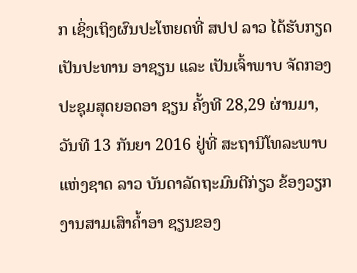ກ ເຊິ່ງເຖິງຜົນປະໂຫຍດທີ່ ສປປ ລາວ ໄດ້ຮັບກຽດເປັນປະທານ ອາຊຽນ ແລະ ເປັນເຈົ້າພາບ ຈັດກອງປະຊຸມສຸດຍອດອາ ຊຽນ ຄັ້ງທີ 28,29 ຜ່ານມາ, ວັນທີ 13 ກັນຍາ 2016 ຢູ່ທີ່ ສະຖານີໂທລະພາບແຫ່ງຊາດ ລາວ ບັນດາລັດຖະມົນຕີກ່ຽວ ຂ້ອງວຽກງານສາມເສົາຄ້ຳອາ ຊຽນຂອງ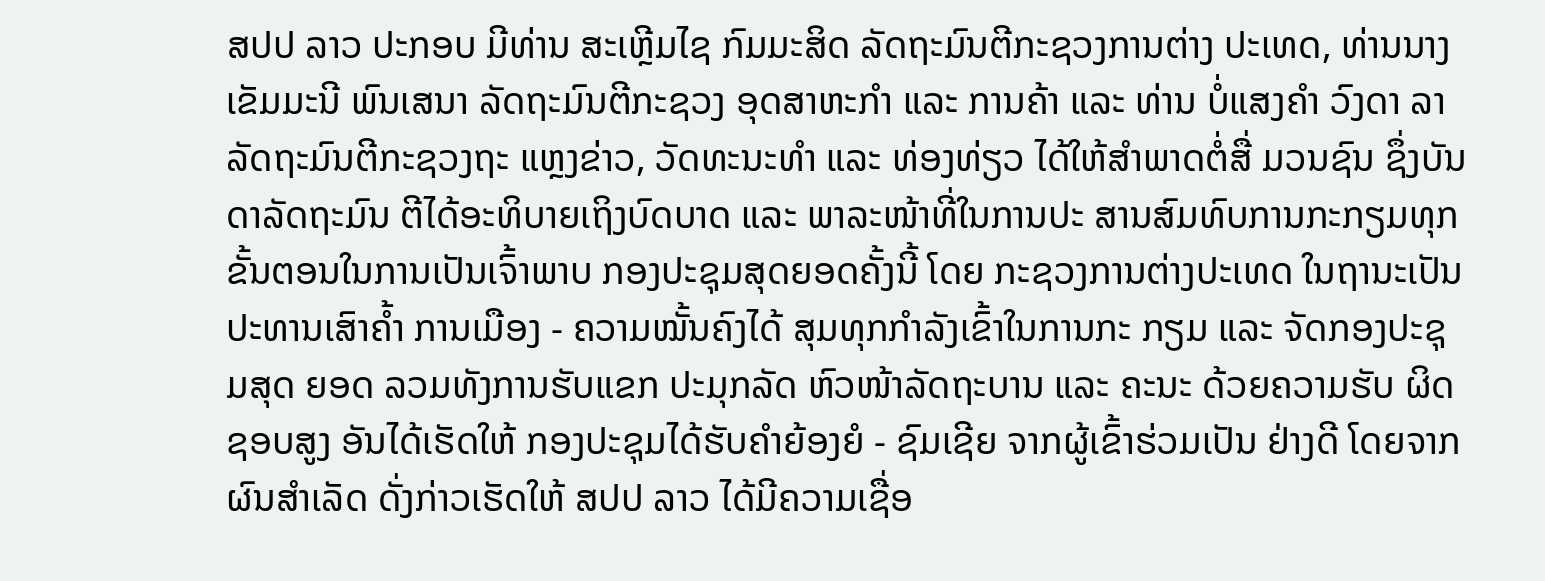ສປປ ລາວ ປະກອບ ມີທ່ານ ສະເຫຼີມໄຊ ກົມມະສິດ ລັດຖະມົນຕີກະຊວງການຕ່າງ ປະເທດ, ທ່ານນາງ ເຂັມມະນີ ພົນເສນາ ລັດຖະມົນຕີກະຊວງ ອຸດສາຫະກຳ ແລະ ການຄ້າ ແລະ ທ່ານ ບໍ່ແສງຄຳ ວົງດາ ລາ ລັດຖະມົນຕີກະຊວງຖະ ແຫຼງຂ່າວ, ວັດທະນະທຳ ແລະ ທ່ອງທ່ຽວ ໄດ້ໃຫ້ສຳພາດຕໍ່ສື່ ມວນຊົນ ຊຶ່ງບັນດາລັດຖະມົນ ຕີໄດ້ອະທິບາຍເຖິງບົດບາດ ແລະ ພາລະໜ້າທີ່ໃນການປະ ສານສົມທົບການກະກຽມທຸກ ຂັ້ນຕອນໃນການເປັນເຈົ້າພາບ ກອງປະຊຸມສຸດຍອດຄັ້ງນີ້ ໂດຍ ກະຊວງການຕ່າງປະເທດ ໃນຖານະເປັນປະທານເສົາຄ້ຳ ການເມືອງ - ຄວາມໝັ້ນຄົງໄດ້ ສຸມທຸກກຳລັງເຂົ້າໃນການກະ ກຽມ ແລະ ຈັດກອງປະຊຸມສຸດ ຍອດ ລວມທັງການຮັບແຂກ ປະມຸກລັດ ຫົວໜ້າລັດຖະບານ ແລະ ຄະນະ ດ້ວຍຄວາມຮັບ ຜິດຊອບສູງ ອັນໄດ້ເຮັດໃຫ້ ກອງປະຊຸມໄດ້ຮັບຄຳຍ້ອງຍໍ - ຊົມເຊີຍ ຈາກຜູ້ເຂົ້າຮ່ວມເປັນ ຢ່າງດີ ໂດຍຈາກຜົນສຳເລັດ ດັ່ງກ່າວເຮັດໃຫ້ ສປປ ລາວ ໄດ້ມີຄວາມເຊື່ອ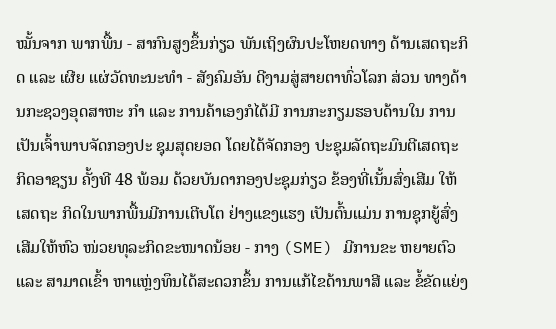ໝັ້ນຈາກ ພາກພື້ນ - ສາກົນສູງຂຶ້ນກ່ຽວ ພັນເຖິງຜົນປະໂຫຍດທາງ ດ້ານເສດຖະກິດ ແລະ ເຜີຍ ແຜ່ວັດທະນະທຳ - ສັງຄົມອັນ ດີງາມສູ່ສາຍຕາທົ່ວໂລກ ສ່ວນ ທາງດ້ານກະຊວງອຸດສາຫະ ກຳ ແລະ ການຄ້າເອງກໍໄດ້ມີ ການກະກຽມຮອບດ້ານໃນ ການເປັນເຈົ້າພາບຈັດກອງປະ ຊຸມສຸດຍອດ ໂດຍໄດ້ຈັດກອງ ປະຊຸມລັດຖະມົນຕີເສດຖະ ກິດອາຊຽນ ຄັ້ງທີ 48 ພ້ອມ ດ້ວຍບັນດາກອງປະຊຸມກ່ຽວ ຂ້ອງທີ່ເນັ້ນສົ່ງເສີມ ໃຫ້ເສດຖະ ກິດໃນພາກພື້ນມີການເຕີບໂຕ ຢ່າງແຂງແຮງ ເປັນຕົ້ນແມ່ນ ການຊຸກຍູ້ສົ່ງເສີມໃຫ້ຫົວ ໜ່ວຍທຸລະກິດຂະໜາດນ້ອຍ - ກາງ (SME) ມີການຂະ ຫຍາຍຕົວ ແລະ ສາມາດເຂົ້າ ຫາແຫຼ່ງທຶນໄດ້ສະດວກຂຶ້ນ ການແກ້ໄຂດ້ານພາສີ ແລະ ຂໍ້ຂັດແຍ່ງ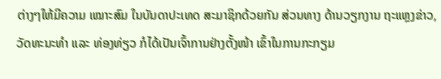ຕ່າງໆໃຫ້ມີຄວາມ ເໝາະສົມ ໃນບັນດາປະເທດ ສະມາຊິກດ້ວຍກັນ ສ່ວນທາງ ດ້ານວຽກງານ ຖະແຫຼງຂ່າວ, ວັດທະນະທຳ ແລະ ທ່ອງທ່ຽວ ກໍໄດ້ເປັນເຈົ້າການຢ່າງຕັ້ງໜ້າ ເຂົ້າໃນການກະກຽມ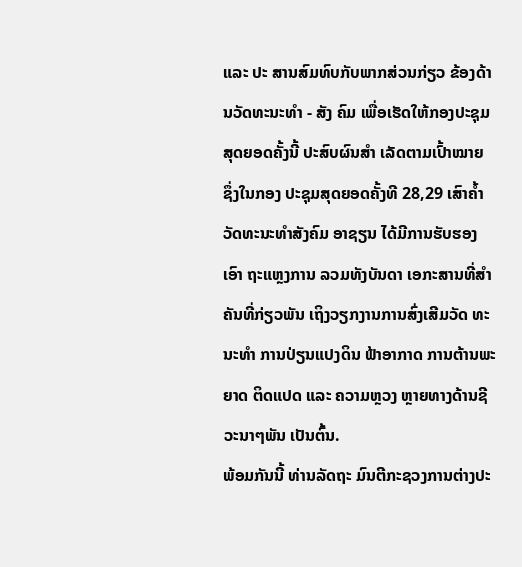ແລະ ປະ ສານສົມທົບກັບພາກສ່ວນກ່ຽວ ຂ້ອງດ້ານວັດທະນະທຳ - ສັງ ຄົມ ເພື່ອເຮັດໃຫ້ກອງປະຊຸມ ສຸດຍອດຄັ້ງນີ້ ປະສົບຜົນສຳ ເລັດຕາມເປົ້າໝາຍ ຊຶ່ງໃນກອງ ປະຊຸມສຸດຍອດຄັ້ງທີ 28,29 ເສົາຄ້ຳວັດທະນະທຳສັງຄົມ ອາຊຽນ ໄດ້ມີການຮັບຮອງເອົາ ຖະແຫຼງການ ລວມທັງບັນດາ ເອກະສານທີ່ສຳຄັນທີ່ກ່ຽວພັນ ເຖິງວຽກງານການສົ່ງເສີມວັດ ທະນະທຳ ການປ່ຽນແປງດິນ ຟ້າອາກາດ ການຕ້ານພະຍາດ ຕິດແປດ ແລະ ຄວາມຫຼວງ ຫຼາຍທາງດ້ານຊີວະນາໆພັນ ເປັນຕົ້ນ.
ພ້ອມກັນນີ້ ທ່ານລັດຖະ ມົນຕີກະຊວງການຕ່າງປະ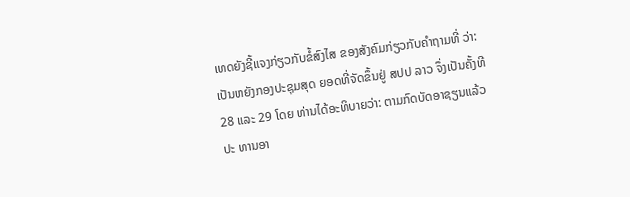ເທດຍັງຊີ້ແຈງກ່ຽວກັບຂໍ້ສົງໄສ ຂອງສັງຄົມກ່ຽວກັບຄຳຖາມທີ່ ວ່າ: ເປັນຫຍັງກອງປະຊຸມສຸດ ຍອດທີ່ຈັດຂຶ້ນຢູ່ ສປປ ລາວ ຈຶ່ງເປັນຄັ້ງທີ 28 ແລະ 29 ໂດຍ ທ່ານໄດ້ອະທິບາຍວ່າ: ຕາມກົດບັດອາຊຽນແລ້ວປະ ທານອາ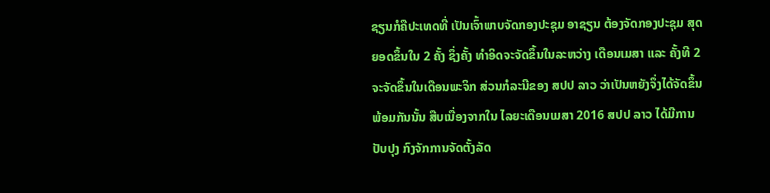ຊຽນກໍຄືປະເທດທີ່ ເປັນເຈົ້າພາບຈັດກອງປະຊຸມ ອາຊຽນ ຕ້ອງຈັດກອງປະຊຸມ ສຸດຍອດຂຶ້ນໃນ 2 ຄັ້ງ ຊຶ່ງຄັ້ງ ທຳອິດຈະຈັດຂຶ້ນໃນລະຫວ່າງ ເດືອນເມສາ ແລະ ຄັ້ງທີ 2 ຈະຈັດຂຶ້ນໃນເດືອນພະຈິກ ສ່ວນກໍລະນີຂອງ ສປປ ລາວ ວ່າເປັນຫຍັງຈຶ່ງໄດ້ຈັດຂຶ້ນ ພ້ອມກັນນັ້ນ ສືບເນື່ອງຈາກໃນ ໄລຍະເດືອນເມສາ 2016 ສປປ ລາວ ໄດ້ມີການປັບປຸງ ກົງຈັກການຈັດຕັ້ງລັດ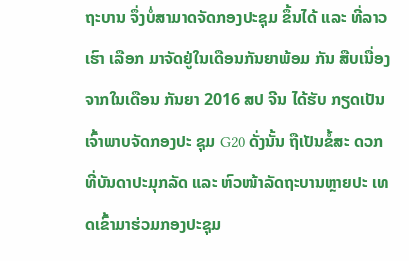ຖະບານ ຈຶ່ງບໍ່ສາມາດຈັດກອງປະຊຸມ ຂຶ້ນໄດ້ ແລະ ທີ່ລາວເຮົາ ເລືອກ ມາຈັດຢູ່ໃນເດືອນກັນຍາພ້ອມ ກັນ ສືບເນື່ອງຈາກໃນເດືອນ ກັນຍາ 2016 ສປ ຈີນ ໄດ້ຮັບ ກຽດເປັນເຈົ້າພາບຈັດກອງປະ ຊຸມ G20 ດັ່ງນັ້ນ ຖືເປັນຂໍ້ສະ ດວກທີ່ບັນດາປະມຸກລັດ ແລະ ຫົວໜ້າລັດຖະບານຫຼາຍປະ ເທດເຂົ້າມາຮ່ວມກອງປະຊຸມ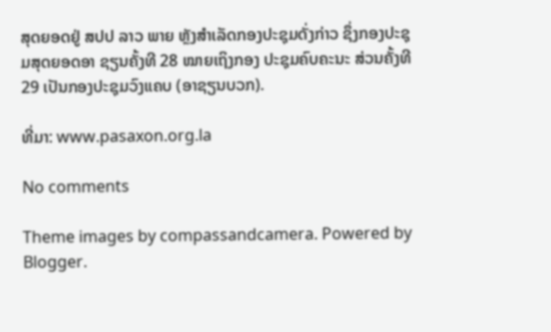ສຸດຍອດຢູ່ ສປປ ລາວ ພາຍ ຫຼັງສຳເລັດກອງປະຊຸມດັ່ງກ່າວ ຊຶ່ງກອງປະຊຸມສຸດຍອດອາ ຊຽນຄັ້ງທີ 28 ໝາຍເຖິງກອງ ປະຊຸມຄົບຄະນະ ສ່ວນຄັ້ງທີ 29 ເປັນກອງປະຊຸມວົງແຄບ (ອາຊຽນບວກ).

ທີ່ມາ: www.pasaxon.org.la

No comments

Theme images by compassandcamera. Powered by Blogger.